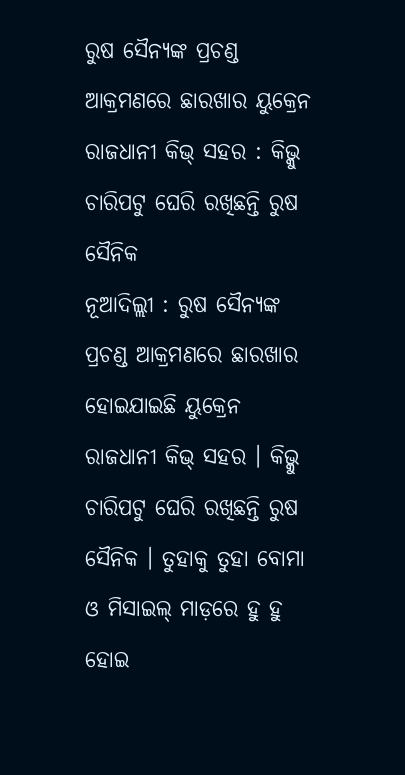ରୁଷ ସୈନ୍ୟଙ୍କ ପ୍ରଚଣ୍ଡ ଆକ୍ରମଣରେ ଛାରଖାର ୟୁକ୍ରେନ ରାଜଧାନୀ କିଭ୍ ସହର : କିଭ୍କୁ ଚାରିପଟୁ ଘେରି ରଖିଛନ୍ତି ରୁଷ ସୈନିକ
ନୂଆଦିଲ୍ଲୀ : ରୁଷ ସୈନ୍ୟଙ୍କ ପ୍ରଚଣ୍ଡ ଆକ୍ରମଣରେ ଛାରଖାର ହୋଇଯାଇଛି ୟୁକ୍ରେନ ରାଜଧାନୀ କିଭ୍ ସହର । କିଭ୍କୁ ଚାରିପଟୁ ଘେରି ରଖିଛନ୍ତି ରୁଷ ସୈନିକ । ତୁହାକୁ ତୁହା ବୋମା ଓ ମିସାଇଲ୍ ମାଡ଼ରେ ହୁ ହୁ ହୋଇ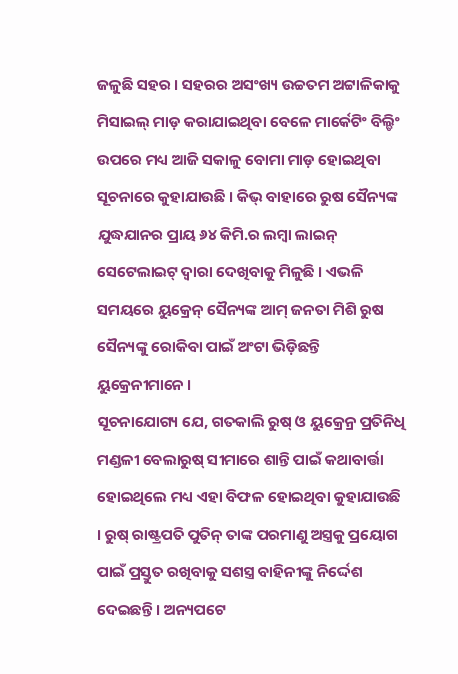ଜଳୁଛି ସହର । ସହରର ଅସଂଖ୍ୟ ଉଚ୍ଚତମ ଅଟ୍ଟାଳିକାକୁ ମିସାଇଲ୍ ମାଡ଼ କରାଯାଇଥିବା ବେଳେ ମାର୍କେଟିଂ ବିଲ୍ଡିଂ ଉପରେ ମଧ୍ୟ ଆଜି ସକାଳୁ ବୋମା ମାଡ଼ ହୋଇଥିବା ସୂଚନାରେ କୁହାଯାଉଛି । କିଭ୍ ବାହାରେ ରୁଷ ସୈନ୍ୟଙ୍କ ଯୁଦ୍ଧଯାନର ପ୍ରାୟ ୬୪ କିମି.ର ଲମ୍ବା ଲାଇନ୍ ସେଟେଲାଇଟ୍ ଦ୍ୱାରା ଦେଖିବାକୁ ମିଳୁଛି । ଏଭଳି ସମୟରେ ୟୁକ୍ରେନ୍ ସୈନ୍ୟଙ୍କ ଆମ୍ ଜନତା ମିଶି ରୁଷ ସୈନ୍ୟଙ୍କୁ ରୋକିବା ପାଇଁ ଅଂଟା ଭିଡ଼ିଛନ୍ତି ୟୁକ୍ରେନୀମାନେ ।
ସୂଚନାଯୋଗ୍ୟ ଯେ, ଗତକାଲି ରୁଷ୍ ଓ ୟୁକ୍ରେନ୍ର ପ୍ରତିନିଧି ମଣ୍ଡଳୀ ବେଲାରୁଷ୍ ସୀମାରେ ଶାନ୍ତି ପାଇଁ କଥାବାର୍ତ୍ତା ହୋଇଥିଲେ ମଧ୍ୟ ଏହା ବିଫଳ ହୋଇଥିବା କୁହାଯାଉଛି । ରୁଷ୍ ରାଷ୍ଟ୍ରପତି ପୁତିନ୍ ତାଙ୍କ ପରମାଣୁ ଅସ୍ତ୍ରକୁ ପ୍ରୟୋଗ ପାଇଁ ପ୍ରସ୍ତୁତ ରଖିବାକୁ ସଶସ୍ତ୍ର ବାହିନୀଙ୍କୁ ନିର୍ଦ୍ଦେଶ ଦେଇଛନ୍ତି । ଅନ୍ୟପଟେ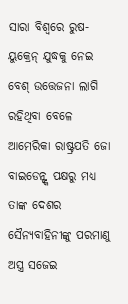ସାରା ବିଶ୍ୱରେ ରୁଷ-ୟୁକ୍ରେନ୍ ଯୁଦ୍ଧକୁ ନେଇ ବେଶ୍ ଉତ୍ତେଜନା ଲାଗି ରହିଥିବା ବେଳେ ଆମେରିକା ରାଷ୍ଟ୍ରପତି ଜୋ ବାଇଡେନ୍ଙ୍କ ପକ୍ଷରୁ ମଧ୍ୟ ତାଙ୍କ ଦେଶର ସୈନ୍ୟବାହିନୀଙ୍କୁ ପରମାଣୁ ଅସ୍ତ୍ର ସଜେଇ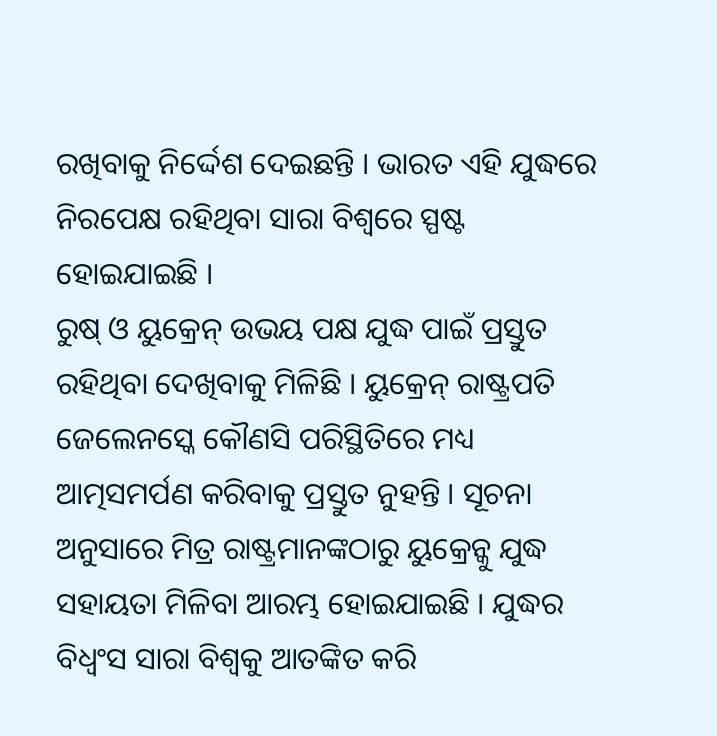ରଖିବାକୁ ନିର୍ଦ୍ଦେଶ ଦେଇଛନ୍ତି । ଭାରତ ଏହି ଯୁଦ୍ଧରେ ନିରପେକ୍ଷ ରହିଥିବା ସାରା ବିଶ୍ୱରେ ସ୍ପଷ୍ଟ ହୋଇଯାଇଛି ।
ରୁଷ୍ ଓ ୟୁକ୍ରେନ୍ ଉଭୟ ପକ୍ଷ ଯୁଦ୍ଧ ପାଇଁ ପ୍ରସ୍ତୁତ ରହିଥିବା ଦେଖିବାକୁ ମିଳିଛି । ୟୁକ୍ରେନ୍ ରାଷ୍ଟ୍ରପତି ଜେଲେନସ୍କେ କୌଣସି ପରିସ୍ଥିତିରେ ମଧ୍ୟ ଆତ୍ମସମର୍ପଣ କରିବାକୁ ପ୍ରସ୍ତୁତ ନୁହନ୍ତି । ସୂଚନା ଅନୁସାରେ ମିତ୍ର ରାଷ୍ଟ୍ରମାନଙ୍କଠାରୁ ୟୁକ୍ରେନ୍କୁ ଯୁଦ୍ଧ ସହାୟତା ମିଳିବା ଆରମ୍ଭ ହୋଇଯାଇଛି । ଯୁଦ୍ଧର ବିଧ୍ୱଂସ ସାରା ବିଶ୍ୱକୁ ଆତଙ୍କିତ କରି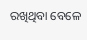ରଖିଥିବା ବେଳେ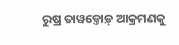ରୁଷ୍ର ତାୱଡ୍ତୋଡ଼୍ ଆକ୍ରମଣକୁ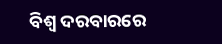ବିଶ୍ୱ ଦରବାରରେ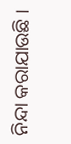ନିନ୍ଦା କରାଯାଉଛି ।